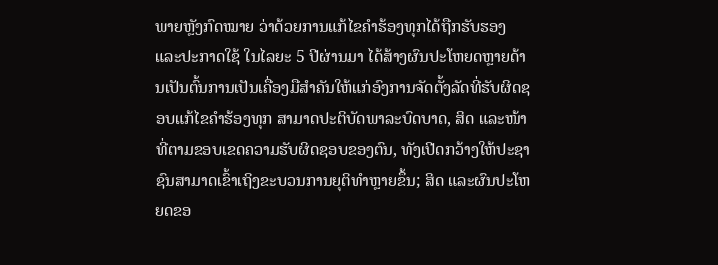ພາຍຫຼັງກົດໝາຍ ວ່າດ້ວຍການແກ້ໄຂຄຳຮ້ອງທຸກໄດ້ຖືກຮັບຮອງ ແລະປະກາດໃຊ້ ໃນໄລຍະ 5 ປີຜ່ານມາ ໄດ້ສ້າງຜົນປະໂຫຍດຫຼາຍດ້ານເປັນຕົ້ນການເປັນເຄື່ອງມືສຳຄັນໃຫ້ແກ່ອົງການຈັດຕັ້ງລັດທີ່ຮັບຜິດຊອບແກ້ໄຂຄຳຮ້ອງທຸກ ສາມາດປະຕິບັດພາລະບົດບາດ, ສິດ ແລະໜ້າທີ່ຕາມຂອບເຂດຄວາມຮັບຜິດຊອບຂອງຕົນ, ທັງເປີດກວ້າງໃຫ້ປະຊາຊົນສາມາດເຂົ້າເຖິງຂະບວນການຍຸຕິທຳຫຼາຍຂຶ້ນ; ສິດ ແລະຜົນປະໂຫຍດຂອ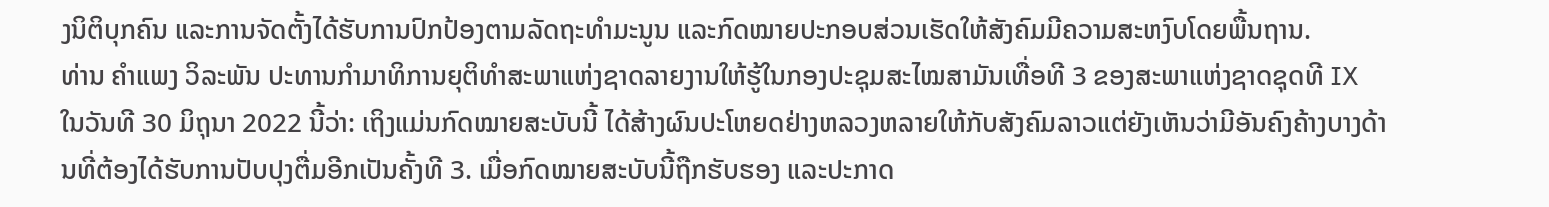ງນິຕິບຸກຄົນ ແລະການຈັດຕັ້ງໄດ້ຮັບການປົກປ້ອງຕາມລັດຖະທຳມະນູນ ແລະກົດໝາຍປະກອບສ່ວນເຮັດໃຫ້ສັງຄົມມີຄວາມສະຫງົບໂດຍພື້ນຖານ.
ທ່ານ ຄຳແພງ ວິລະພັນ ປະທານກຳມາທິການຍຸຕິທຳສະພາແຫ່ງຊາດລາຍງານໃຫ້ຮູ້ໃນກອງປະຊຸມສະໄໝສາມັນເທື່ອທີ 3 ຂອງສະພາແຫ່ງຊາດຊຸດທີ IX ໃນວັນທີ 30 ມິຖຸນາ 2022 ນີ້ວ່າ: ເຖິງແມ່ນກົດໝາຍສະບັບນີ້ ໄດ້ສ້າງຜົນປະໂຫຍດຢ່າງຫລວງຫລາຍໃຫ້ກັບສັງຄົມລາວແຕ່ຍັງເຫັນວ່າມີອັນຄົງຄ້າງບາງດ້ານທີ່ຕ້ອງໄດ້ຮັບການປັບປຸງຕື່ມອີກເປັນຄັ້ງທີ 3. ເມື່ອກົດໝາຍສະບັບນີ້ຖືກຮັບຮອງ ແລະປະກາດ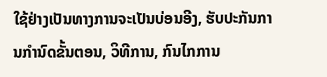ໃຊ້ຢ່າງເປັນທາງການຈະເປັນບ່ອນອີງ, ຮັບປະກັນການກໍານົດຂັ້ນຕອນ, ວິທີການ, ກົນໄກການ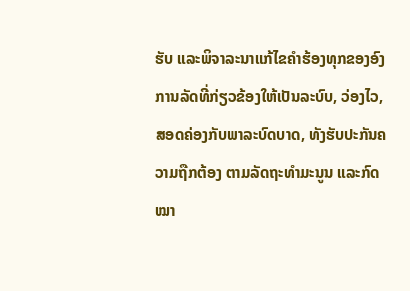ຮັບ ແລະພິຈາລະນາແກ້ໄຂຄຳຮ້ອງທຸກຂອງອົງການລັດທີ່ກ່ຽວຂ້ອງໃຫ້ເປັນລະບົບ, ວ່ອງໄວ, ສອດຄ່ອງກັບພາລະບົດບາດ, ທັງຮັບປະກັນຄວາມຖືກຕ້ອງ ຕາມລັດຖະທຳມະນູນ ແລະກົດໝາ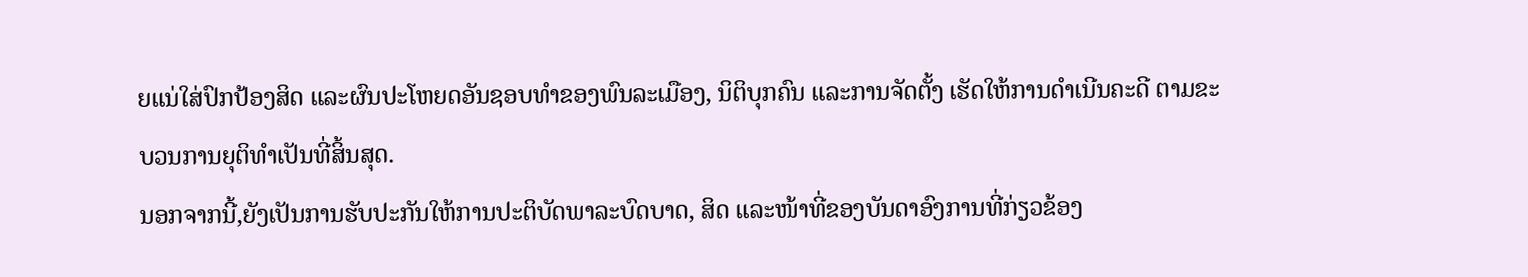ຍແນ່ໃສ່ປົກປ້ອງສິດ ແລະຜົນປະໂຫຍດອັນຊອບທຳຂອງພົນລະເມືອງ, ນິຕິບຸກຄົນ ແລະການຈັດຕັ້ງ ເຮັດໃຫ້ການດຳເນີນຄະດີ ຕາມຂະບວນການຍຸຕິທໍາເປັນທີ່ສິ້ນສຸດ.
ນອກຈາກນີ້,ຍັງເປັນການຮັບປະກັນໃຫ້ການປະຕິບັດພາລະບົດບາດ, ສິດ ແລະໜ້າທີ່ຂອງບັນດາອົງການທີ່ກ່ຽວຂ້ອງ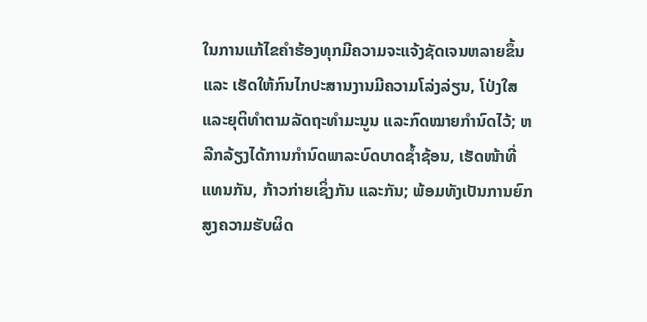ໃນການແກ້ໄຂຄຳຮ້ອງທຸກມີຄວາມຈະແຈ້ງຊັດເຈນຫລາຍຂຶ້ນ ແລະ ເຮັດໃຫ້ກົນໄກປະສານງານມີຄວາມໂລ່ງລ່ຽນ, ໂປ່ງໃສ ແລະຍຸຕິທຳຕາມລັດຖະທຳມະນູນ ແລະກົດໝາຍກຳນົດໄວ້; ຫລີກລ້ຽງໄດ້ການກໍານົດພາລະບົດບາດຊໍ້າຊ້ອນ, ເຮັດໜ້າທີ່ແທນກັນ, ກ້າວກ່າຍເຊິ່ງກັນ ແລະກັນ; ພ້ອມທັງເປັນການຍົກສູງຄວາມຮັບຜິດ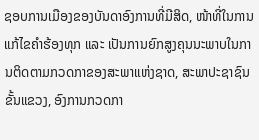ຊອບການເມືອງຂອງບັນດາອົງການທີ່ມີສິດ, ໜ້າທີ່ໃນການແກ້ໄຂຄຳຮ້ອງທຸກ ແລະ ເປັນການຍົກສູງຄຸນນະພາບໃນການຕິດຕາມກວດກາຂອງສະພາແຫ່ງຊາດ, ສະພາປະຊາຊົນຂັ້ນແຂວງ, ອົງການກວດກາ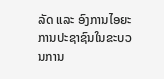ລັດ ແລະ ອົງການໄອຍະການປະຊາຊົນໃນຂະບວນການ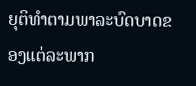ຍຸຕິທຳຕາມພາລະບົດບາດຂອງແຕ່ລະພາກ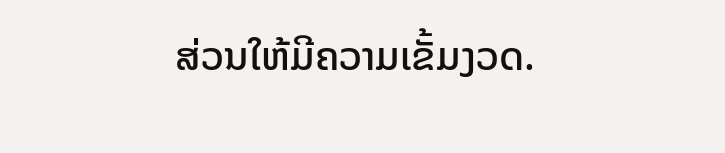ສ່ວນໃຫ້ມີຄວາມເຂັ້ມງວດ.